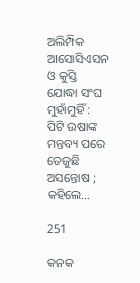ଅଲିମ୍ପିକ ଆସୋସିଏସନ ଓ କୁସ୍ତି ଯୋଦ୍ଧା ସଂଘ ମୁହାଁମୁହିଁ : ପିଟି ଉଷାଙ୍କ ମନ୍ତବ୍ୟ ପରେ ତେଜୁଛି ଅସନ୍ତୋଷ ; କହିଲେ…

251

କନକ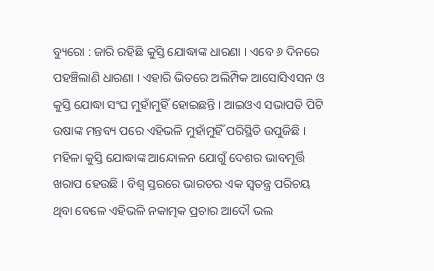ବ୍ୟୁରୋ : ଜାରି ରହିଛି କୁସ୍ତି ଯୋଦ୍ଧାଙ୍କ ଧାରଣା । ଏବେ ୬ ଦିନରେ ପହଞ୍ଚିଲାଣି ଧାରଣା । ଏହାରି ଭିତରେ ଅଲିମ୍ପିକ ଆସୋସିଏସନ ଓ କୁସ୍ତି ଯୋଦ୍ଧା ସଂଘ ମୁହାଁମୁହିଁ ହୋଇଛନ୍ତି । ଆଇଓଏ ସଭାପତି ପିଟି ଉଷାଙ୍କ ମନ୍ତବ୍ୟ ପରେ ଏହିଭଳି ମୁହାଁମୁହିଁ ପରିସ୍ଥିତି ଉପୁଜିଛି । ମହିଳା କୁସ୍ତି ଯୋଦ୍ଧାଙ୍କ ଆନ୍ଦୋଳନ ଯୋଗୁଁ ଦେଶର ଭାବମୂର୍ତ୍ତି ଖରାପ ହେଉଛି । ବିଶ୍ୱ ସ୍ତରରେ ଭାରତର ଏକ ସ୍ୱତନ୍ତ୍ର ପରିଚୟ ଥିବା ବେଳେ ଏହିଭଳି ନକାତ୍ମକ ପ୍ରଚାର ଆଦୌ ଭଲ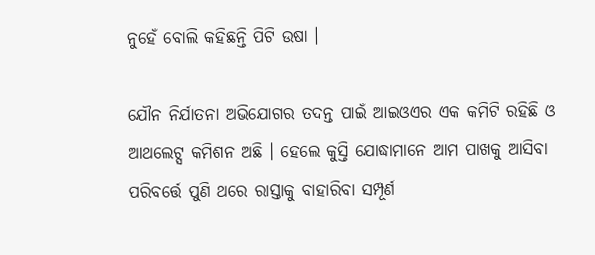ନୁହେଁ ବୋଲି କହିଛନ୍ତି ପିଟି ଉଷା ।

ଯୌନ ନିର୍ଯାତନା ଅଭିଯୋଗର ତଦନ୍ତ ପାଇଁ ଆଇଓଏର ଏକ କମିଟି ରହିଛି ଓ ଆଥଲେଟ୍ସ କମିଶନ ଅଛି । ହେଲେ କୁସ୍ତି ଯୋଦ୍ଧାମାନେ ଆମ ପାଖକୁ ଆସିବା ପରିବର୍ତ୍ତେ ପୁଣି ଥରେ ରାସ୍ତାକୁ ବାହାରିବା ସମ୍ପୂର୍ଣ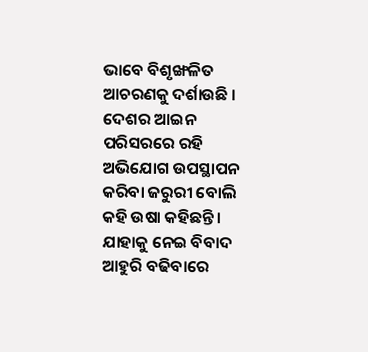ଭାବେ ବିଶୃଙ୍ଖଳିତ ଆଚରଣକୁ ଦର୍ଶାଉଛି । ଦେଶର ଆଇନ ପରିସରରେ ରହି ଅଭିଯୋଗ ଉପସ୍ଥାପନ କରିବା ଜରୁରୀ ବୋଲି କହି ଉଷା କହିଛନ୍ତି । ଯାହାକୁ ନେଇ ବିବାଦ ଆହୁରି ବଢିବାରେ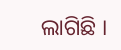ଲାଗିଛି ।